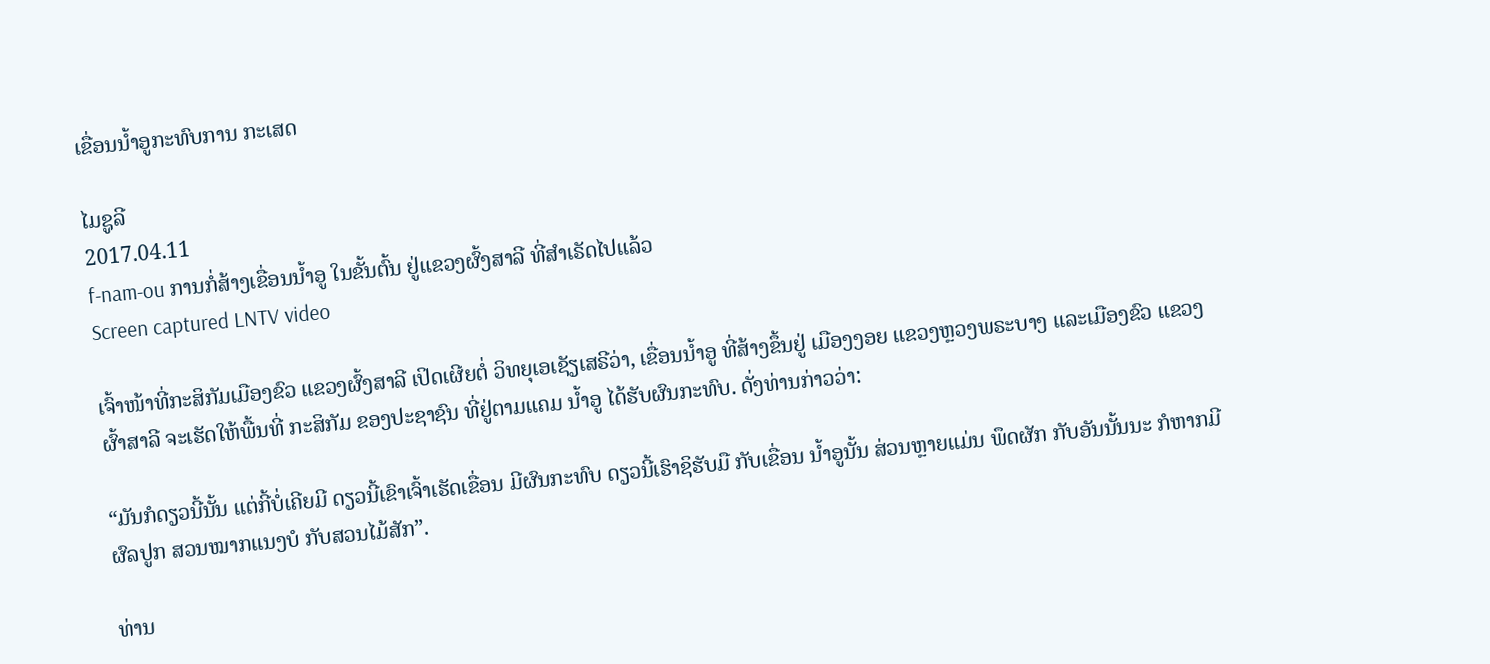ເຂື່ອນນໍ້າອູກະທົບການ ກະເສດ

ໄມຊູລີ
2017.04.11
f-nam-ou ການກໍ່ສ້າງເຂື່ອນນໍ້າອູ ໃນຂັ້ນຕົ້ນ ຢູ່ແຂວງຜົ້ງສາລີ ທີ່ສໍາເຣັດໄປແລ້ວ
Screen captured LNTV video

ເຈົ້າໜ້າທີ່ກະສິກັມເມືອງຂົວ ແຂວງຜົ້ງສາລີ ເປິດເຜີຍຕໍ່ ວິທຍຸເອເຊັຽເສຣີວ່າ, ເຂື່ອນນໍ້າອູ ທີ່ສ້າງຂຶ້ນຢູ່ ເມືອງງອຍ ແຂວງຫຼວງພຣະບາງ ແລະເມືອງຂົວ ແຂວງຜົ້າສາລີ ຈະເຮັດໃຫ້ພື້ນທີ່ ກະສິກັມ ຂອງປະຊາຊົນ ທີ່ຢູ່ຕາມແຄມ ນໍ້າອູ ໄດ້ຮັບຜົນກະທົບ. ດັ່ງທ່ານກ່າວວ່າ:

“ມັນກໍດຽວນີ້ນັ້ນ ແຕ່ກີ້ບໍ່ເຄີຍມີ ດຽວນີ້ເຂົາເຈົ້າເຮັດເຂື່ອນ ມີຜົນກະທົບ ດຽວນີ້ເຮົາຊິຮັບມື ກັບເຂື່ອນ ນໍ້າອູນັ້ນ ສ່ວນຫຼາຍແມ່ນ ພຶດຜັກ ກັບອັນນັ້ນນະ ກໍຫາກມີ ຜົລປູກ ສວນໝາກແນງບໍ ກັບສວນໄມ້ສັກ”.

ທ່ານ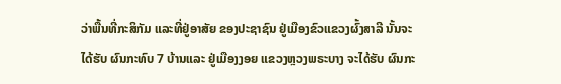ວ່າພື້ນທີ່ກະສິກັມ ແລະທີ່ຢູ່ອາສັຍ ຂອງປະຊາຊົນ ຢູ່ເມືອງຂົວແຂວງຜົ້ງສາລີ ນັ້ນຈະໄດ້ຮັບ ຜົນກະທົບ 7 ບ້ານແລະ ຢູ່ເມືອງງອຍ ແຂວງຫຼວງພຣະບາງ ຈະໄດ້ຮັບ ຜົນກະ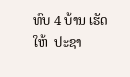ທົບ 4 ບ້ານ ເຮັດໃຫ້  ປະຊາ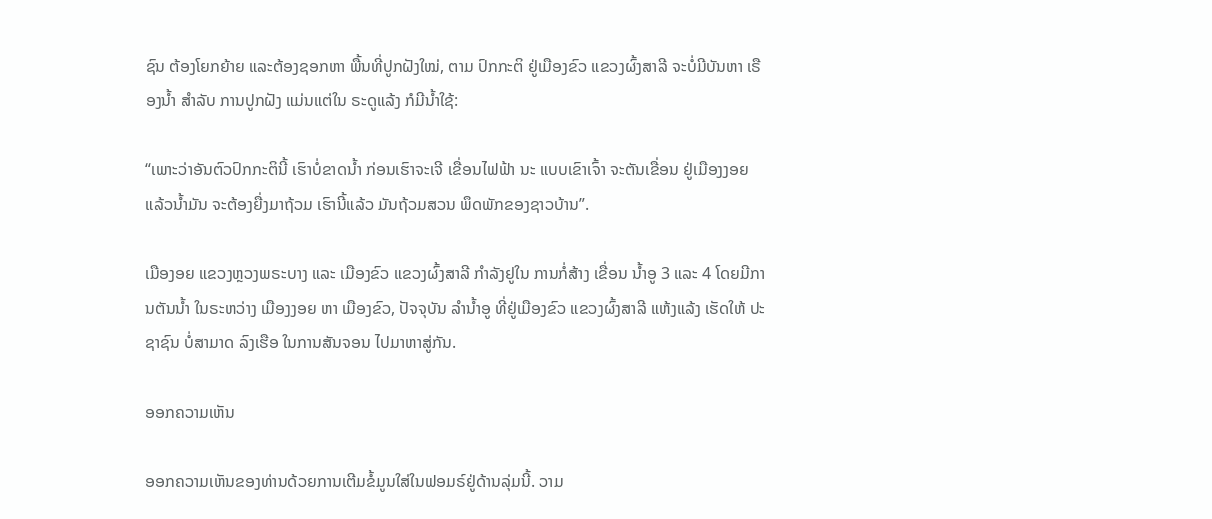ຊົນ ຕ້ອງໂຍກຍ້າຍ ແລະຕ້ອງຊອກຫາ ພື້ນທີ່ປູກຝັງໃໝ່, ຕາມ ປົກກະຕິ ຢູ່ເມືອງຂົວ ແຂວງຜົ້ງສາລີ ຈະບໍ່ມີບັນຫາ ເຣືອງນໍ້າ ສໍາລັບ ການປູກຝັງ ແມ່ນແຕ່ໃນ ຣະດູແລ້ງ ກໍມີນໍ້າໃຊ້:

“ເພາະວ່າອັນຕົວປົກກະຕິນີ້ ເຮົາບໍ່ຂາດນໍ້າ ກ່ອນເຮົາຈະເຈີ ເຂື່ອນໄຟຟ້າ ນະ ແບບເຂົາເຈົ້າ ຈະຕັນເຂື່ອນ ຢູ່ເມືອງງອຍ ແລ້ວນໍ້າມັນ ຈະຕ້ອງຍື່ງມາຖ້ວມ ເຮົານີ້ແລ້ວ ມັນຖ້ວມສວນ ພຶດພັກຂອງຊາວບ້ານ”.

ເມືອງອຍ ແຂວງຫຼວງພຣະບາງ ແລະ ເມືອງຂົວ ແຂວງຜົ້ງສາລີ ກໍາລັງຢູໃນ ການກໍ່ສ້າງ ເຂື່ອນ ນໍ້າອູ 3 ແລະ 4 ໂດຍມີການຕັນນໍ້າ ໃນຣະຫວ່າງ ເມືອງງອຍ ຫາ ເມືອງຂົວ, ປັຈຈຸບັນ ລໍານໍ້າອູ ທີ່ຢູ່ເມືອງຂົວ ແຂວງຜົ້ງສາລີ ແຫ້ງແລ້ງ ເຮັດໃຫ້ ປະຊາຊົນ ບໍ່ສາມາດ ລົງເຮືອ ໃນການສັນຈອນ ໄປມາຫາສູ່ກັນ.

ອອກຄວາມເຫັນ

ອອກຄວາມເຫັນຂອງທ່ານດ້ວຍການເຕີມຂໍ້ມູນໃສ່ໃນຟອມຣ໌ຢູ່ດ້ານລຸ່ມນີ້. ວາມ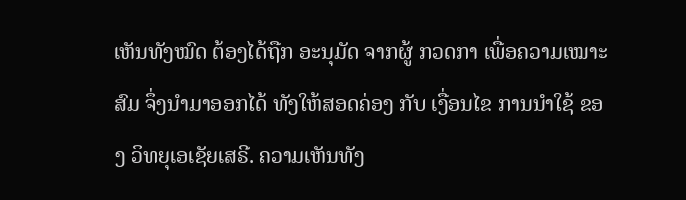ເຫັນທັງໝົດ ຕ້ອງໄດ້ຖືກ ອະນຸມັດ ຈາກຜູ້ ກວດກາ ເພື່ອຄວາມເໝາະສົມ ຈຶ່ງນໍາມາອອກໄດ້ ທັງໃຫ້ສອດຄ່ອງ ກັບ ເງື່ອນໄຂ ການນຳໃຊ້ ຂອງ ວິທຍຸເອເຊັຍເສຣີ. ຄວາມເຫັນທັງ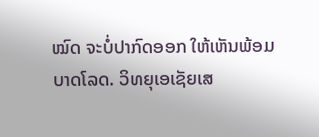ໝົດ ຈະບໍ່ປາກົດອອກ ໃຫ້ເຫັນພ້ອມບາດໂລດ. ວິທຍຸເອເຊັຍເສ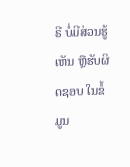ຣີ ບໍ່ມີສ່ວນຮູ້ເຫັນ ຫຼືຮັບຜິດຊອບ ໃນຂໍ້ມູນ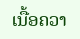ເນື້ອຄວາ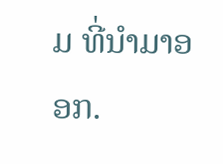ມ ທີ່ນໍາມາອອກ.